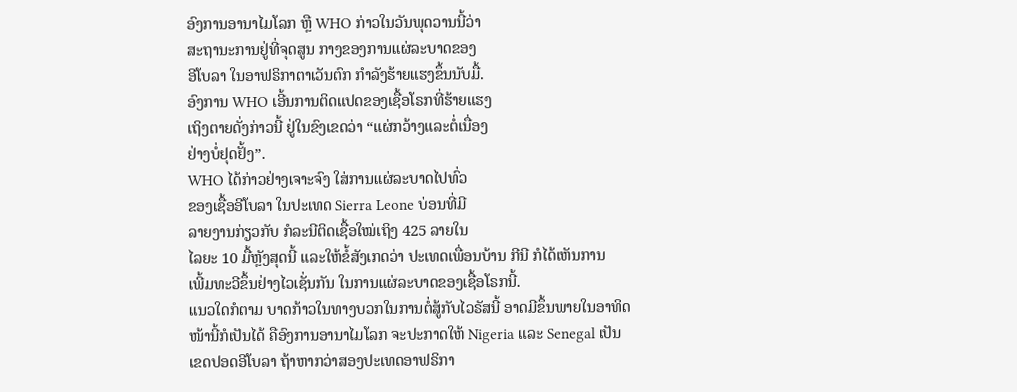ອົງການອານາໄມໂລກ ຫຼື WHO ກ່າວໃນວັນພຸດວານນີ້ວ່າ
ສະຖານະການຢູ່ທີ່ຈຸດສູນ ກາງຂອງການແຜ່ລະບາດຂອງ
ອີໂບລາ ໃນອາຟຣິກາຕາເວັນຕົກ ກຳລັງຮ້າຍແຮງຂຶ້ນນັບມື້.
ອົງການ WHO ເອີ້ນການຕິດແປດຂອງເຊື້ອໂຣກທີ່ຮ້າຍແຮງ
ເຖິງຕາຍດັ່ງກ່າວນີ້ ຢູ່ໃນຂົງເຂດວ່າ “ແຜ່ກວ້າງແລະຕໍ່ເນື່ອງ
ຢ່າງບໍ່ຢຸດຢັ້ງ”.
WHO ໄດ້ກ່າວຢ່າງເຈາະຈົງ ໃສ່ການແຜ່ລະບາດໄປທົ່ວ
ຂອງເຊື້ອອີໂບລາ ໃນປະເທດ Sierra Leone ບ່ອນທີ່ມີ
ລາຍງານກ່ຽວກັບ ກໍລະນີຕິດເຊື້ອໃໝ່ເຖິງ 425 ລາຍໃນ
ໄລຍະ 10 ມື້ຫຼັງສຸດນີ້ ແລະໃຫ້ຂໍ້ສັງເກດວ່າ ປະເທດເພື່ອນບ້ານ ກີນີ ກໍໄດ້ເຫັນການ
ເພີ້ມທະວີຂຶ້ນຢ່າງໄວເຊັ່ນກັນ ໃນການແຜ່ລະບາດຂອງເຊື້ອໂຣກນີ້.
ແນວໃດກໍຕາມ ບາດກ້າວໃນທາງບວກໃນການຕໍ່ສູ້ກັບໄວຣັສນີ້ ອາດມີຂຶ້ນພາຍໃນອາທິດ
ໜ້ານີ້ກໍເປັນໄດ້ ຄືອົງການອານາໄມໂລກ ຈະປະກາດໃຫ້ Nigeria ແລະ Senegal ເປັນ
ເຂດປອດອີໂບລາ ຖ້າຫາກວ່າສອງປະເທດອາຟຣິກາ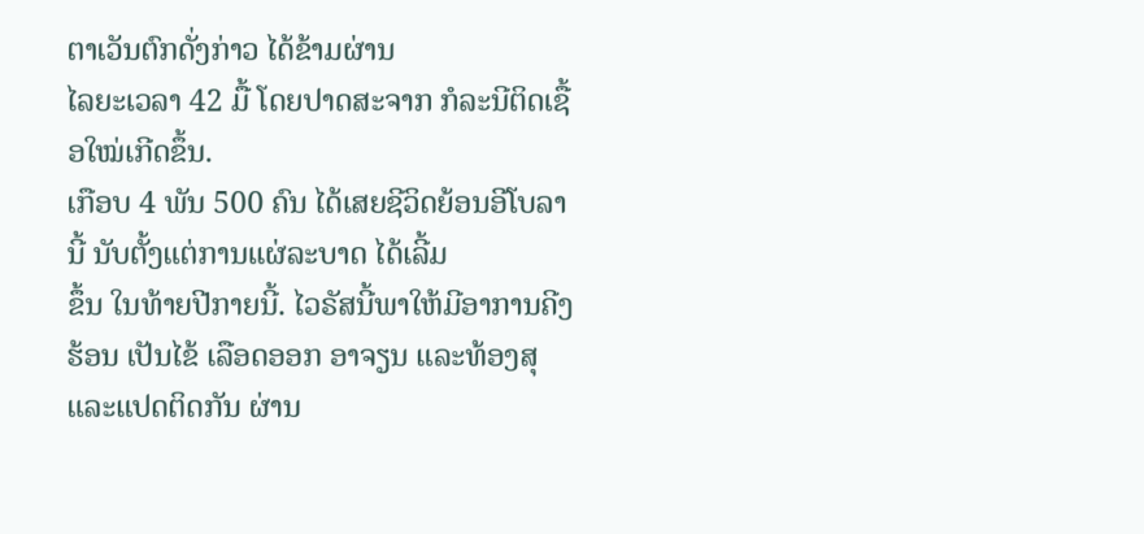ຕາເວັນຕົກດັ່ງກ່າວ ໄດ້ຂ້າມຜ່ານ
ໄລຍະເວລາ 42 ມື້ ໂດຍປາດສະຈາກ ກໍລະນີຕິດເຊື້ອໃໝ່ເກີດຂຶ້ນ.
ເກືອບ 4 ພັນ 500 ຄົນ ໄດ້ເສຍຊີວິດຍ້ອນອີໂບລານີ້ ນັບຕັ້ງແຕ່ການແຜ່ລະບາດ ໄດ້ເລີ້ມ
ຂຶ້ນ ໃນທ້າຍປີກາຍນີ້. ໄວຣັສນີ້ພາໃຫ້ມີອາການຄີງຮ້ອນ ເປັນໄຂ້ ເລືອດອອກ ອາຈຽນ ແລະທ້ອງສຸ ແລະແປດຕິດກັນ ຜ່ານ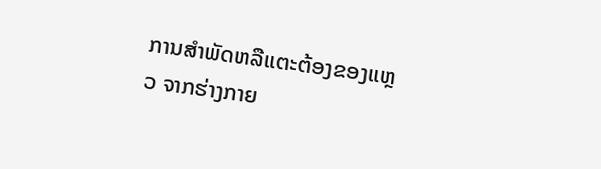ການສຳພັດຫລືແຕະຕ້ອງຂອງແຫຼວ ຈາກຮ່າງກາຍ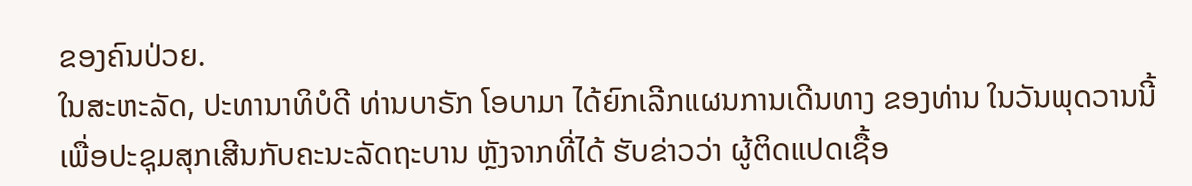ຂອງຄົນປ່ວຍ.
ໃນສະຫະລັດ, ປະທານາທິບໍດີ ທ່ານບາຣັກ ໂອບາມາ ໄດ້ຍົກເລີກແຜນການເດີນທາງ ຂອງທ່ານ ໃນວັນພຸດວານນີ້ ເພື່ອປະຊຸມສຸກເສີນກັບຄະນະລັດຖະບານ ຫຼັງຈາກທີ່ໄດ້ ຮັບຂ່າວວ່າ ຜູ້ຕິດແປດເຊື້ອ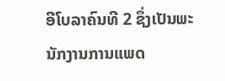ອີໂບລາຄົນທີ 2 ຊຶ່ງເປັນພະນັກງານການແພດ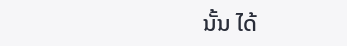ນັ້ນ ໄດ້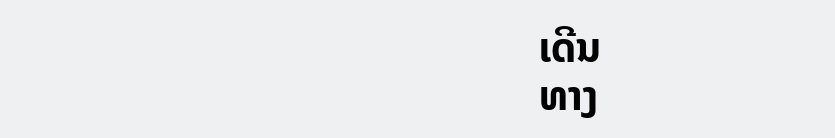ເດີນ
ທາງ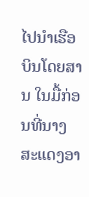ໄປນຳເຮືອບິນໂດຍສານ ໃນມື້ກ່ອນທີ່ນາງສະແດງອາ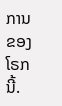ການຂອງໂຣກນີ້.